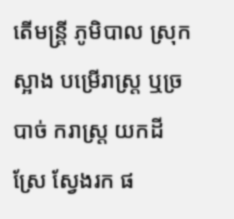តើមន្រ្តី ភូមិបាល ស្រុកស្អាង បម្រើរាស្រ្ត ឬច្របាច់ ករាស្រ្ត យកដីស្រែ ស្វែងរក ផ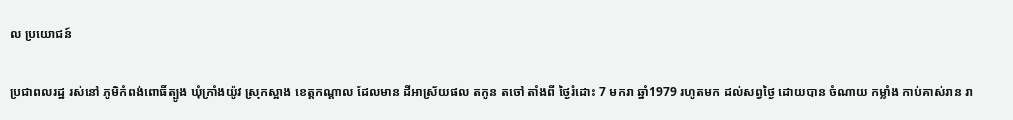ល ប្រយោជន៍

ប្រជាពលរដ្ឋ រស់នៅ ភូមិកំពង់ពោធិ៍ត្បូង ឃុំក្រាំងយ៉ូវ ស្រុកស្អាង ខេត្តកណ្ដាល ដែលមាន ដីអាស្រ័យផល តកូន តចៅ តាំងពី ថ្ងៃរំដោះ 7 មករា ឆ្នាំ1979 រហូតមក ដល់សព្វថ្ងៃ ដោយបាន ចំណាយ កម្លាំង កាប់គាស់រាន រា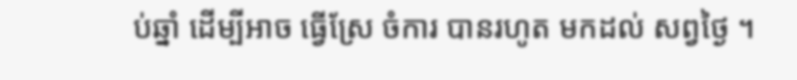ប់ឆ្នាំ ដើម្បីអាច ធ្វើស្រែ ចំការ បានរហូត មកដល់ សព្វថ្ងៃ ។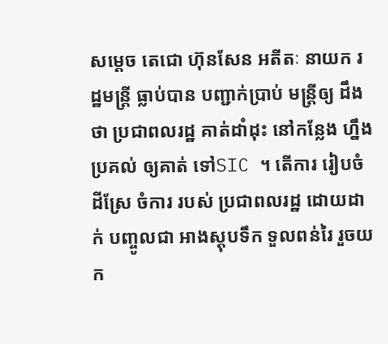សម្ដេច តេជោ ហ៊ុនសែន អតីតៈ នាយក រដ្ឋមន្រ្តី ធ្លាប់បាន បញ្ជាក់ប្រាប់ មន្ត្រីឲ្យ ដឹងថា ប្រជាពលរដ្ឋ គាត់ដាំដុះ នៅកន្លែង ហ្នឹង ប្រគល់ ឲ្យគាត់ ទៅSIC ។ តើការ រៀបចំ ដីស្រែ ចំការ របស់ ប្រជាពលរដ្ឋ ដោយដាក់ បញ្ចូលជា អាងស្តុបទឹក ទួលពន់រៃ រួចយក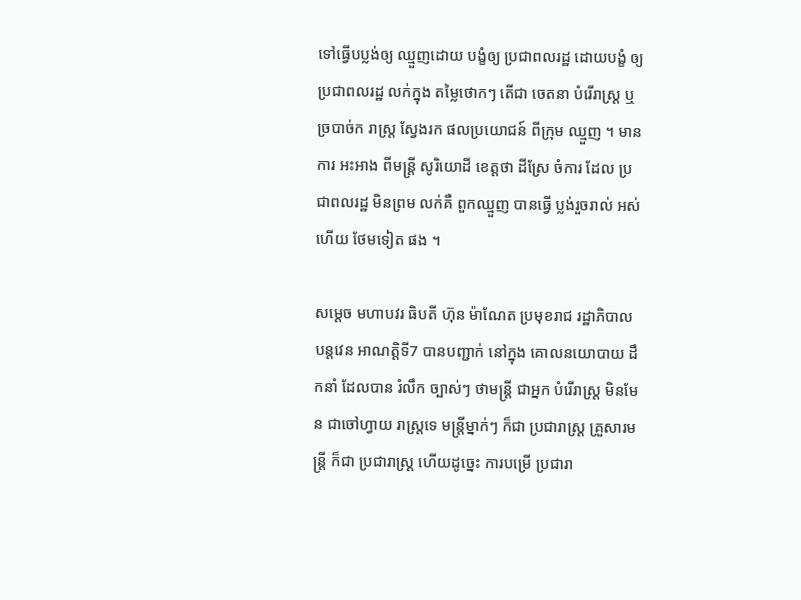ទៅធ្វើបប្លង់ឲ្យ ឈ្មួញដោយ បង្ខំឲ្យ ប្រជាពលរដ្ឋ ដោយបង្ខំ ឲ្យប្រជាពលរដ្ឋ លក់ក្នុង តម្លៃថោកៗ តើជា ចេតនា បំរើរាស្រ្ត ឬច្របាច់ក រាស្រ្ត ស្វែងរក ផលប្រយោជន៍ ពីក្រុម ឈ្មួញ ។ មានការ អះអាង ពីមន្ត្រី សូរិយោដី ខេត្តថា ដីស្រែ ចំការ ដែល ប្រជាពលរដ្ឋ មិនព្រម លក់គឺ ពួកឈ្មួញ បានធ្វើ ប្លង់រួចរាល់ អស់ហើយ ថែមទៀត ផង ។

សម្ដេច មហាបវរ ធិបតី ហ៊ុន ម៉ាណែត ប្រមុខរាជ រដ្ឋាភិបាល បន្តវេន អាណត្តិទី7 បានបញ្ជាក់ នៅក្នុង គោលនយោបាយ ដឹកនាំ ដែលបាន រំលឹក ច្បាស់ៗ ថាមន្ត្រី ជាអ្នក បំរើរាស្រ្ត មិនមែន ជាចៅហ្វាយ រាស្រ្តទេ មន្រ្តីម្នាក់ៗ ក៏ជា ប្រជារាស្រ្ត គ្រួសារមន្រ្តី ក៏ជា ប្រជារាស្រ្ត ហើយដូច្នេះ ការបម្រើ ប្រជារា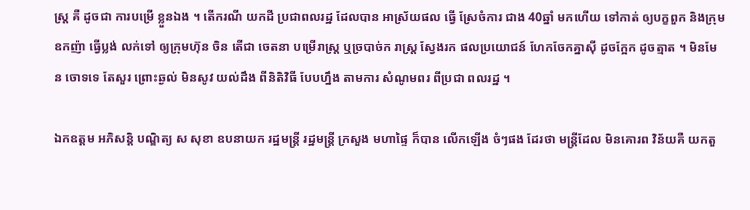ស្រ្ត គឺ ដូចជា ការបម្រើ ខ្លួនឯង ។ តើករណី យកដី ប្រជាពលរដ្ឋ ដែលបាន អាស្រ័យផល ធ្វើ ស្រែចំការ ជាង 40ឆ្នាំ មកហើយ ទៅកាត់ ឲ្យបក្ខពួក និងក្រុម ឧកញ៉ា ធ្វើប្លង់ លក់ទៅ ឲ្យក្រុមហ៊ុន ចិន តើជា ចេតនា បម្រើរាស្រ្ត ឬច្របាច់ក រាស្ត្រ ស្វែងរក ផលប្រយោជន៍ ហែកចែកគ្នាស៊ី ដូចក្អែក ដូចត្មាត ។ មិនមែន ចោទទេ តែសួរ ព្រោះឆ្ងល់ មិនសូវ យល់ដឹង ពីនិតិវិធី បែបហ្នឹង តាមការ សំណូមពរ ពីប្រជា ពលរដ្ឋ ។

ឯកឧត្ដម អភិសន្តិ បណ្ឌិត្យ ស សុខា ឧបនាយក រដ្ឋមន្រ្តី រដ្ឋមន្រ្តី ក្រសួង មហាផ្ទៃ ក៏បាន លើកឡើង ចំៗផង ដែរថា មន្ត្រីដែល មិនគោរព វិន័យគឺ យកតួ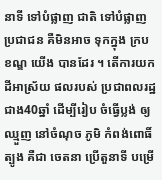នាទី ទៅបំផ្លាញ ជាតិ ទៅបំផ្លាញ ប្រជាជន គឺមិនអាច ទុកក្នុង ក្របខណ្ឌ យើង បានដែរ ។ តើការយក ដីអាស្រ័យ ផលរបស់ ប្រជាពលរដ្ឋ ជាង40ឆ្នាំ ដើម្បីរៀប ចំធ្វើប្លង់ ឲ្យឈ្មួញ នៅចំណុច ភូមិ កំពង់ពោធិ៍ត្បូង គឺជា ចេតនា ប្រើតួនាទី បម្រើ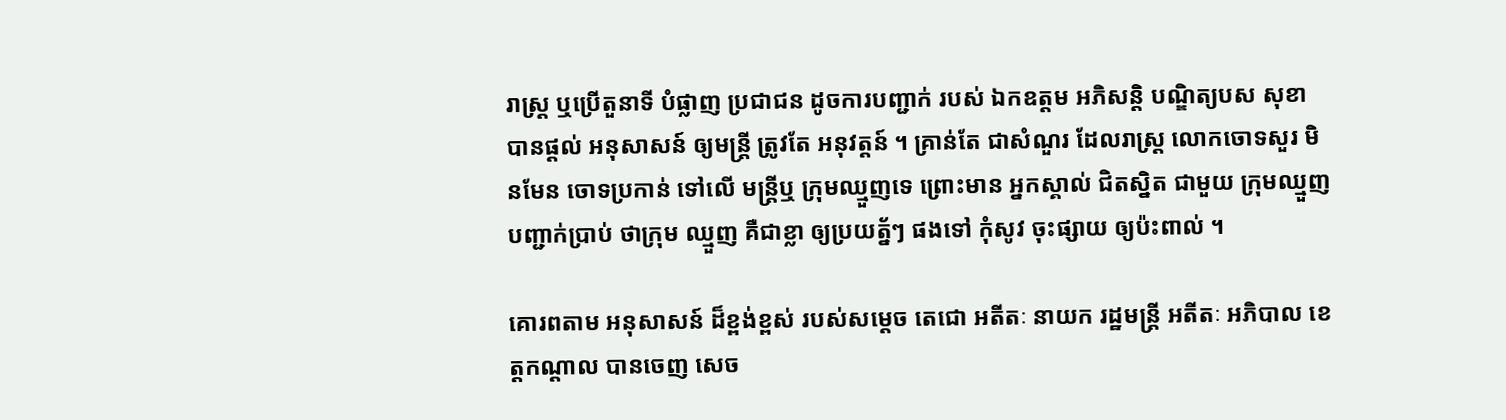រាស្ត្រ ឬប្រើតួនាទី បំផ្លាញ ប្រជាជន ដូចការបញ្ជាក់ របស់ ឯកឧត្ដម អភិសន្តិ បណ្ឌិត្យបស សុខា បានផ្ដល់ អនុសាសន៍ ឲ្យមន្រ្តី ត្រូវតែ អនុវត្តន៍ ។ គ្រាន់តែ ជាសំណួរ ដែលរាស្រ្ត លោកចោទសួរ មិនមែន ចោទប្រកាន់ ទៅលើ មន្រ្តីឬ ក្រុមឈ្មួញទេ ព្រោះមាន អ្នកស្គាល់ ជិតស្និត ជាមួយ ក្រុមឈ្មួញ បញ្ជាក់ប្រាប់ ថាក្រុម ឈ្មួញ គឺជាខ្លា ឲ្យប្រយត្ន័ៗ ផងទៅ កុំសូវ ចុះផ្សាយ ឲ្យប៉ះពាល់ ។

គោរពតាម អនុសាសន៍ ដ៏ខ្ពង់ខ្ពស់ របស់សម្ដេច តេជោ អតីតៈ នាយក រដ្ឋមន្រ្តី អតីតៈ អភិបាល ខេត្តកណ្ដាល បានចេញ សេច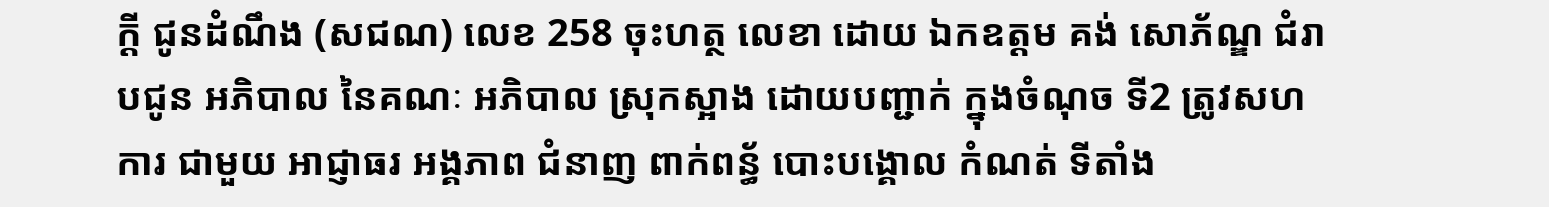ក្ដី ជូនដំណឹង (សជណ) លេខ 258 ចុះហត្ថ លេខា ដោយ ឯកឧត្ដម គង់ សោភ័ណ្ឌ ជំរាបជូន អភិបាល នៃគណៈ អភិបាល ស្រុកស្អាង ដោយបញ្ជាក់ ក្នុងចំណុច ទី2 ត្រូវសហការ ជាមួយ អាជ្ញាធរ អង្គភាព ជំនាញ ពាក់ពន្ធ័ បោះបង្គោល កំណត់ ទីតាំង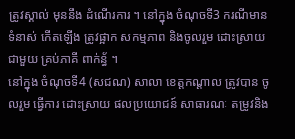ត្រូវស្គាល់ មុននឹង ដំណើរការ ។ នៅក្នុង ចំណុចទី3 ករណីមាន ទំនាស់ កើតឡើង ត្រូវផ្អាក សកម្មភាព និងចូលរួម ដោះស្រាយ ជាមួយ គ្រប់ភាគី ពាក់ន្ធ័ ។
នៅក្នុង ចំណុចទី4 (សជណ) សាលា ខេត្តកណ្ដាល ត្រូវបាន ចូលរួម ធ្វើការ ដោះស្រាយ ផលប្រយោជន៍ សាធារណៈ តម្រូវនិង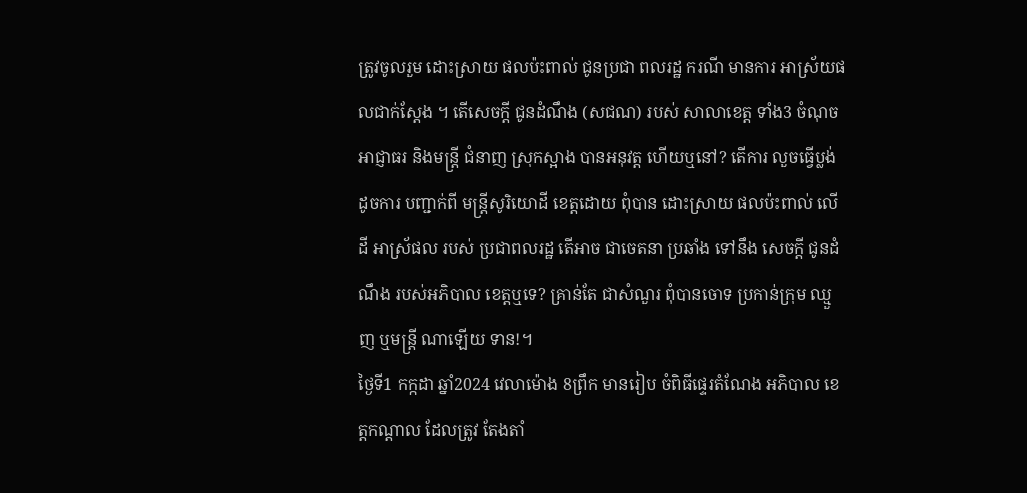ត្រូវចូលរួម ដោះស្រាយ ផលប៉ះពាល់ ជូនប្រជា ពលរដ្ឋ ករណី មានការ អាស្រ័យផលជាក់ស្ដែង ។ តើសេចក្ដី ជូនដំណឹង (សជណ) របស់ សាលាខេត្ត ទាំង3 ចំណុច អាជ្ញាធរ និងមន្រ្តី ជំនាញ ស្រុកស្អាង បានអនុវត្ត ហើយឬនៅ? តើការ លួចធ្វើប្លង់ ដូចការ បញ្ជាក់ពី មន្ត្រីសូរិយោដី ខេត្តដោយ ពុំបាន ដោះស្រាយ ផលប៉ះពាល់ លើដី អាស្រ័ផល របស់ ប្រជាពលរដ្ឋ តើអាច ជាចេតនា ប្រឆាំង ទៅនឹង សេចក្ដី ជូនដំណឹង របស់អភិបាល ខេត្តឬទេ? គ្រាន់តែ ជាសំណួរ ពុំបានចោទ ប្រកាន់ក្រុម ឈ្មួញ ឬមន្ត្រី ណាឡើយ ទាន!។
ថ្ងៃទី1 កក្កដា ឆ្នាំ2024 វេលាម៉ោង 8ព្រឹក មានរៀប ចំពិធីផ្ទេរតំណែង អភិបាល ខេត្តកណ្ដាល ដែលត្រូវ តែងតាំ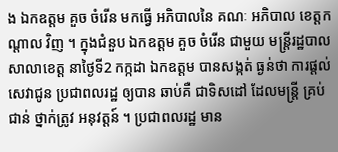ង ឯកឧត្តម គួច ចំរើន មកធ្វើ អភិបាលនៃ គណៈ អភិបាល ខេត្តកណ្ដាល វិញ ។ ក្នុងជំនួប ឯកឧត្តម គួច ចំរើន ជាមួយ មន្ត្រីរដ្ឋបាល សាលាខេត្ត នាថ្ងៃទី2 កក្កដា ឯកឧត្ដម បានសង្កត់ ធ្ងន់ថា ការផ្ដល់ សេវាជូន ប្រជាពលរដ្ឋ ឲ្យបាន ឆាប់គឺ ជាទិសដៅ ដែលមន្ត្រី គ្រប់ជាន់ ថ្នាក់ត្រូវ អនុវត្តន៍ ។ ប្រជាពលរដ្ឋ មាន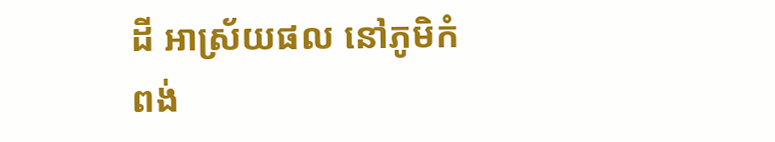ដី អាស្រ័យផល នៅភូមិកំពង់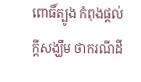ពោធិ៍ត្បូង កំពុងផ្ដល់ ក្ដីសង្ឃឹម ថាករណីដី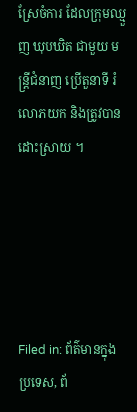ស្រែចំការ ដែលក្រុមឈ្មួញ ឃុបឃិត ជាមួយ មន្ត្រីជំនាញ ប្រើតួនាទី រំលោភយក និងត្រូវបាន ដោះស្រាយ ។





Filed in: ព័ត៌មានក្នុងប្រទេស, ព័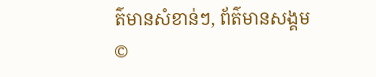ត៌មានសំខាន់ៗ, ព័ត៌មានសង្គម
©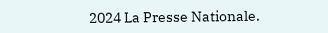2024 La Presse Nationale.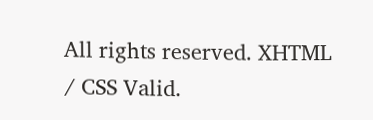All rights reserved. XHTML / CSS Valid.